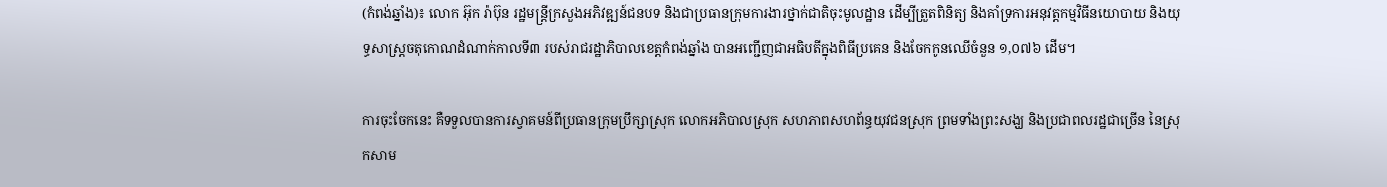(កំពង់ឆ្នាំង)៖ លោក អ៊ុក រ៉ាប៊ុន រដ្ឋមន្រ្តីក្រសួងអភិវឌ្ឍន៍ជនបទ និងជាប្រធានក្រុមការងារថ្នាក់ជាតិចុះមូលដ្ឋាន ដើម្បីត្រួតពិនិត្យ និងគាំទ្រការអនុវត្តកម្មវិធីនយោបាយ និងយុទ្ធសាស្រ្ដចតុកោណដំណាក់កាលទី៣ របស់រាជរដ្ឋាភិបាលខេត្តកំពង់ឆ្នាំង បានអញ្ជើញជាអធិបតីក្នុងពិធីប្រគេន និងចែកកូនឈើចំនួន ១,០៧៦ ដើម។

ការចុះចែកនេះ គឺទទួលបានការស្វាគមន៍ពីប្រធានក្រុមប្រឹក្សាស្រុក លោកអភិបាលស្រុក សហភាពសហព័ន្ធយុវជនស្រុក ព្រមទាំងព្រះសង្ឃ និងប្រជាពលរដ្ឋជាច្រើន នៃស្រុកសាម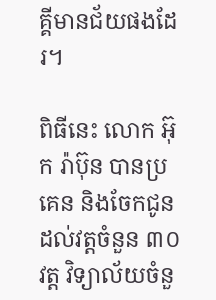គ្គីមានជ័យផងដែរ។

ពិធីនេះ លោក អ៊ុក រ៉ាប៊ុន បានប្រគេន និងចែកជូនដល់វត្តចំនួន ៣០ វត្ត វិទ្យាល័យចំនួ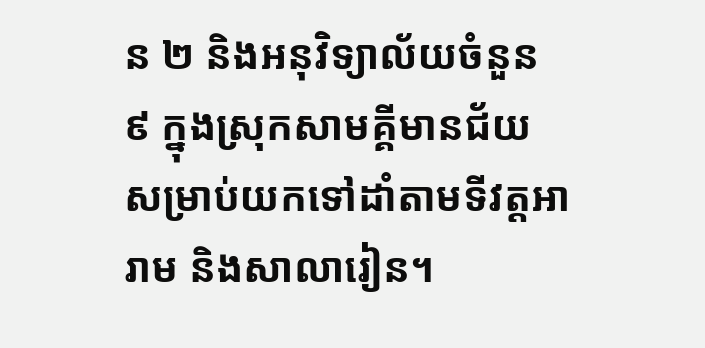ន ២ និងអនុវិទ្យាល័យចំនួន ៩ ក្នុងស្រុកសាមគ្គីមានជ័យ សម្រាប់យកទៅដាំតាមទីវត្តអារាម និងសាលារៀន។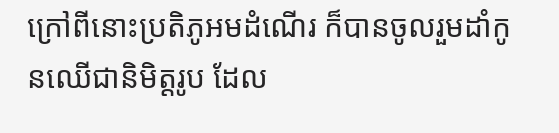ក្រៅពីនោះប្រតិភូអមដំណើរ ក៏បានចូលរួមដាំកូនឈើជានិមិត្តរូប ដែល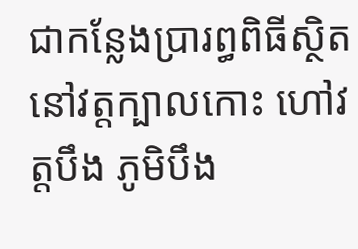ជាកន្លែងប្រារព្ធពិធីស្ថិតនៅវត្តក្បាលកោះ ហៅវត្តបឹង ភូមិបឹង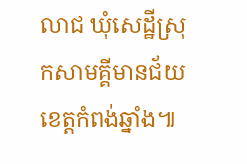លាជ ឃុំសេដ្ឋីស្រុកសាមគ្គីមានជ័យ ខេត្តកំពង់ឆ្នាំង៕